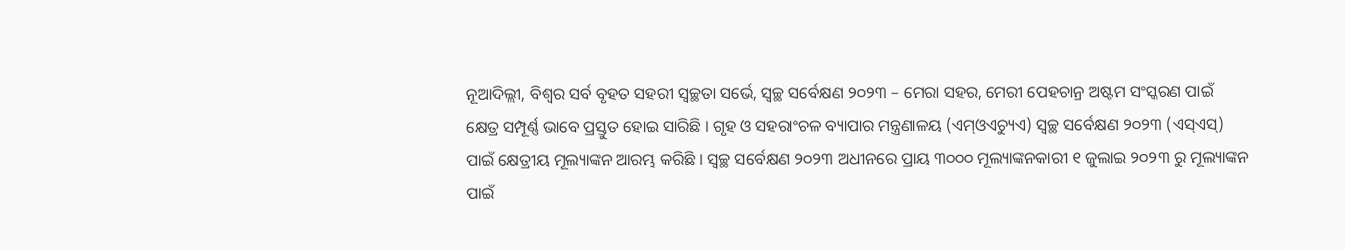ନୂଆଦିଲ୍ଲୀ, ବିଶ୍ୱର ସର୍ବ ବୃହତ ସହରୀ ସ୍ୱଚ୍ଛତା ସର୍ଭେ, ସ୍ୱଚ୍ଛ ସର୍ବେକ୍ଷଣ ୨୦୨୩ – ମେରା ସହର, ମେରୀ ପେହଚାନ୍ର ଅଷ୍ଟମ ସଂସ୍କରଣ ପାଇଁ କ୍ଷେତ୍ର ସମ୍ପୂର୍ଣ୍ଣ ଭାବେ ପ୍ରସ୍ତୁତ ହୋଇ ସାରିଛି । ଗୃହ ଓ ସହରାଂଚଳ ବ୍ୟାପାର ମନ୍ତ୍ରଣାଳୟ (ଏମ୍ଓଏଚ୍ୟୁଏ) ସ୍ୱଚ୍ଛ ସର୍ବେକ୍ଷଣ ୨୦୨୩ (ଏସ୍ଏସ୍) ପାଇଁ କ୍ଷେତ୍ରୀୟ ମୂଲ୍ୟାଙ୍କନ ଆରମ୍ଭ କରିଛି । ସ୍ୱଚ୍ଛ ସର୍ବେକ୍ଷଣ ୨୦୨୩ ଅଧୀନରେ ପ୍ରାୟ ୩୦୦୦ ମୂଲ୍ୟାଙ୍କନକାରୀ ୧ ଜୁଲାଇ ୨୦୨୩ ରୁ ମୂଲ୍ୟାଙ୍କନ ପାଇଁ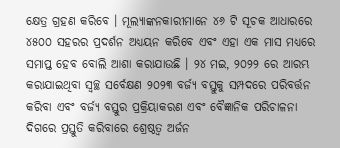କ୍ଷେତ୍ର ଗ୍ରହଣ କରିବେ । ମୂଲ୍ୟାଙ୍କନକାରୀମାନେ ୪୬ ଟି ସୂଚକ ଆଧାରରେ ୪୫୦୦ ସହରର ପ୍ରଦର୍ଶନ ଅଧ୍ୟୟନ କରିବେ ଏବଂ ଏହା ଏକ ମାସ ମଧ୍ୟରେ ସମାପ୍ତ ହେବ ବୋଲି ଆଶା କରାଯାଉଛି । ୨୪ ମଇ, ୨୦୨୨ ରେ ଆରମ୍ଭ କରାଯାଇଥିବା ସ୍ୱଚ୍ଛ ସର୍ବେକ୍ଷଣ ୨୦୨୩ ବର୍ଜ୍ୟ ବସ୍ତୁକୁ ସମ୍ପଦରେ ପରିବର୍ତ୍ତନ କରିବା ଏବଂ ବର୍ଜ୍ୟ ବସ୍ତୁର ପ୍ରକ୍ରିୟାକରଣ ଏବଂ ବୈଜ୍ଞାନିକ ପରିଚାଳନା ଦିଗରେ ପ୍ରସ୍ତୁତି କରିବାରେ ଶ୍ରେଷ୍ଠତ୍ୱ ଅର୍ଜନ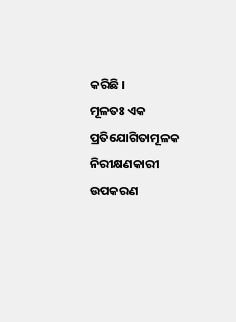କରିଛି ।
ମୂଳତଃ ଏକ ପ୍ରତିଯୋଗିତାମୂଳକ ନିରୀକ୍ଷଣକାରୀ ଉପକରଣ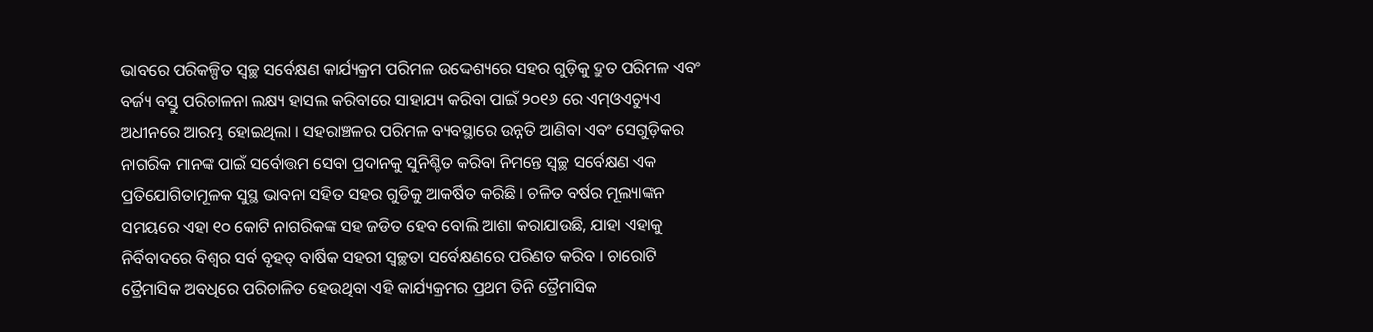ଭାବରେ ପରିକଳ୍ପିତ ସ୍ୱଚ୍ଛ ସର୍ବେକ୍ଷଣ କାର୍ଯ୍ୟକ୍ରମ ପରିମଳ ଉଦ୍ଦେଶ୍ୟରେ ସହର ଗୁଡ଼ିକୁ ଦ୍ରୁତ ପରିମଳ ଏବଂ ବର୍ଜ୍ୟ ବସ୍ତୁ ପରିଚାଳନା ଲକ୍ଷ୍ୟ ହାସଲ କରିବାରେ ସାହାଯ୍ୟ କରିବା ପାଇଁ ୨୦୧୬ ରେ ଏମ୍ଓଏଚ୍ୟୁଏ ଅଧୀନରେ ଆରମ୍ଭ ହୋଇଥିଲା । ସହରାଞ୍ଚଳର ପରିମଳ ବ୍ୟବସ୍ଥାରେ ଉନ୍ନତି ଆଣିବା ଏବଂ ସେଗୁଡ଼ିକର ନାଗରିକ ମାନଙ୍କ ପାଇଁ ସର୍ବୋତ୍ତମ ସେବା ପ୍ରଦାନକୁ ସୁନିଶ୍ଚିତ କରିବା ନିମନ୍ତେ ସ୍ୱଚ୍ଛ ସର୍ବେକ୍ଷଣ ଏକ ପ୍ରତିଯୋଗିତାମୂଳକ ସୁସ୍ଥ ଭାବନା ସହିତ ସହର ଗୁଡିକୁ ଆକର୍ଷିତ କରିଛି । ଚଳିତ ବର୍ଷର ମୂଲ୍ୟାଙ୍କନ ସମୟରେ ଏହା ୧୦ କୋଟି ନାଗରିକଙ୍କ ସହ ଜଡିତ ହେବ ବୋଲି ଆଶା କରାଯାଉଛି, ଯାହା ଏହାକୁ ନିର୍ବିବାଦରେ ବିଶ୍ୱର ସର୍ବ ବୃହତ୍ ବାର୍ଷିକ ସହରୀ ସ୍ୱଚ୍ଛତା ସର୍ବେକ୍ଷଣରେ ପରିଣତ କରିବ । ଚାରୋଟି ତ୍ରୈମାସିକ ଅବଧିରେ ପରିଚାଳିତ ହେଉଥିବା ଏହି କାର୍ଯ୍ୟକ୍ରମର ପ୍ରଥମ ତିନି ତ୍ରୈମାସିକ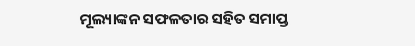ମୂଲ୍ୟାଙ୍କନ ସଫଳତାର ସହିତ ସମାପ୍ତ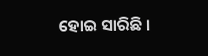ହୋଇ ସାରିଛି ।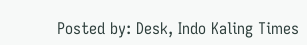Posted by: Desk, Indo Kaling Times